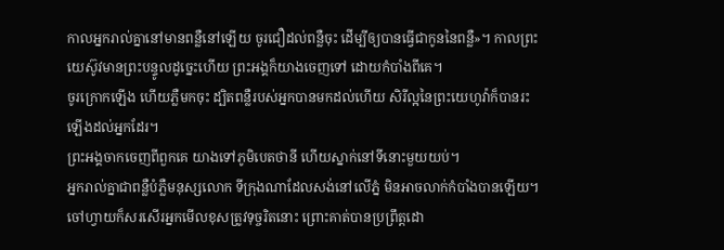កាលអ្នករាល់គ្នានៅមានពន្លឺនៅឡើយ ចូរជឿដល់ពន្លឺចុះ ដើម្បីឲ្យបានធ្វើជាកូននៃពន្លឺ»។ កាលព្រះយេស៊ូវមានព្រះបន្ទូលដូច្នេះហើយ ព្រះអង្គក៏យាងចេញទៅ ដោយកំបាំងពីគេ។
ចូរក្រោកឡើង ហើយភ្លឺមកចុះ ដ្បិតពន្លឺរបស់អ្នកបានមកដល់ហើយ សិរីល្អនៃព្រះយេហូវ៉ាក៏បានរះឡើងដល់អ្នកដែរ។
ព្រះអង្គចាកចេញពីពួកគេ យាងទៅភូមិបេតថានី ហើយស្នាក់នៅទីនោះមួយយប់។
អ្នករាល់គ្នាជាពន្លឺបំភ្លឺមនុស្សលោក ទីក្រុងណាដែលសង់នៅលើភ្នំ មិនអាចលាក់កំបាំងបានឡើយ។
ចៅហ្វាយក៏សរសើរអ្នកមើលខុសត្រូវទុច្ចរិតនោះ ព្រោះគាត់បានប្រព្រឹត្តដោ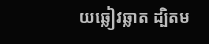យឆ្លៀវឆ្លាត ដ្បិតម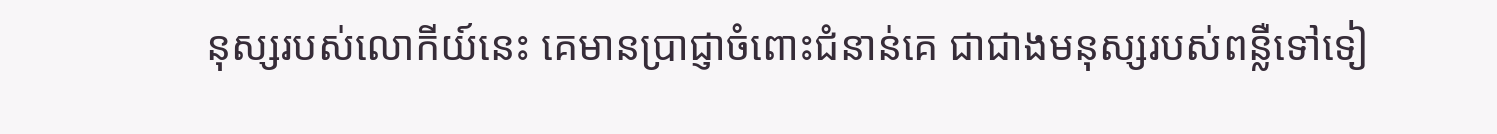នុស្សរបស់លោកីយ៍នេះ គេមានប្រាជ្ញាចំពោះជំនាន់គេ ជាជាងមនុស្សរបស់ពន្លឺទៅទៀ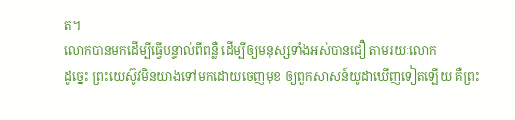ត។
លោកបានមកដើម្បីធ្វើបន្ទាល់ពីពន្លឺ ដើម្បីឲ្យមនុស្សទាំងអស់បានជឿ តាមរយៈលោក
ដូច្នេះ ព្រះយេស៊ូវមិនយាងទៅមកដោយចេញមុខ ឲ្យពួកសាសន៍យូដាឃើញទៀតឡើយ គឺព្រះ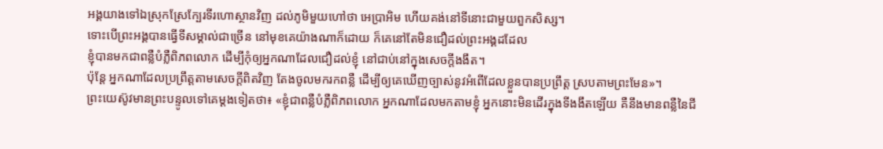អង្គយាងទៅឯស្រុកស្រែក្បែរទីរហោស្ថានវិញ ដល់ភូមិមួយហៅថា អេប្រាអិម ហើយគង់នៅទីនោះជាមួយពួកសិស្ស។
ទោះបើព្រះអង្គបានធ្វើទីសម្គាល់ជាច្រើន នៅមុខគេយ៉ាងណាក៏ដោយ ក៏គេនៅតែមិនជឿដល់ព្រះអង្គដដែល
ខ្ញុំបានមកជាពន្លឺបំភ្លឺពិភពលោក ដើម្បីកុំឲ្យអ្នកណាដែលជឿដល់ខ្ញុំ នៅជាប់នៅក្នុងសេចក្តីងងឹត។
ប៉ុន្តែ អ្នកណាដែលប្រព្រឹត្តតាមសេចក្តីពិតវិញ តែងចូលមករកពន្លឺ ដើម្បីឲ្យគេឃើញច្បាស់នូវអំពើដែលខ្លួនបានប្រព្រឹត្ត ស្របតាមព្រះមែន»។
ព្រះយេស៊ូវមានព្រះបន្ទូលទៅគេម្តងទៀតថា៖ «ខ្ញុំជាពន្លឺបំភ្លឺពិភពលោក អ្នកណាដែលមកតាមខ្ញុំ អ្នកនោះមិនដើរក្នុងទីងងឹតឡើយ គឺនឹងមានពន្លឺនៃជី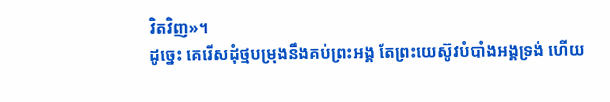វិតវិញ»។
ដូច្នេះ គេរើសដុំថ្មបម្រុងនឹងគប់ព្រះអង្គ តែព្រះយេស៊ូវបំបាំងអង្គទ្រង់ ហើយ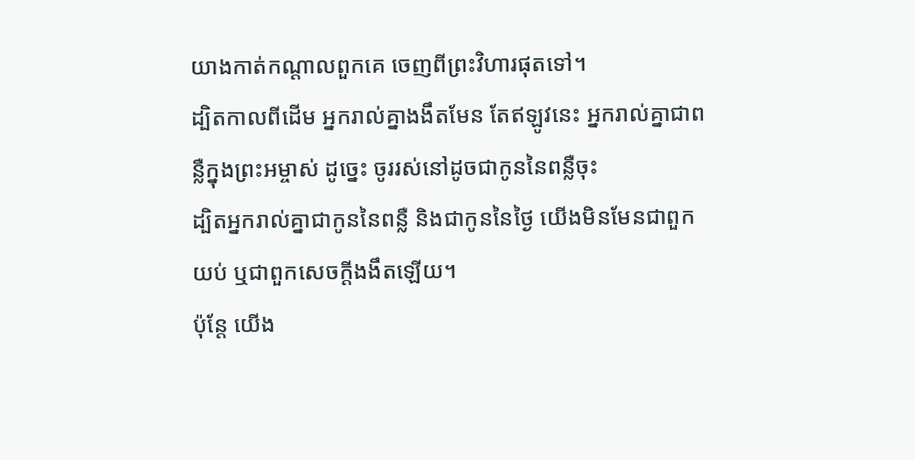យាងកាត់កណ្តាលពួកគេ ចេញពីព្រះវិហារផុតទៅ។
ដ្បិតកាលពីដើម អ្នករាល់គ្នាងងឹតមែន តែឥឡូវនេះ អ្នករាល់គ្នាជាពន្លឺក្នុងព្រះអម្ចាស់ ដូច្នេះ ចូររស់នៅដូចជាកូននៃពន្លឺចុះ
ដ្បិតអ្នករាល់គ្នាជាកូននៃពន្លឺ និងជាកូននៃថ្ងៃ យើងមិនមែនជាពួកយប់ ឬជាពួកសេចក្តីងងឹតឡើយ។
ប៉ុន្ដែ យើង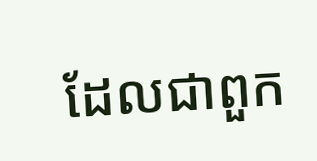ដែលជាពួក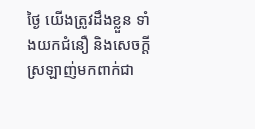ថ្ងៃ យើងត្រូវដឹងខ្លួន ទាំងយកជំនឿ និងសេចក្ដីស្រឡាញ់មកពាក់ជា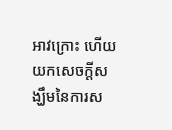អាវក្រោះ ហើយយកសេចក្ដីសង្ឃឹមនៃការស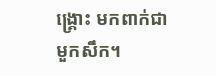ង្គ្រោះ មកពាក់ជាមួកសឹក។